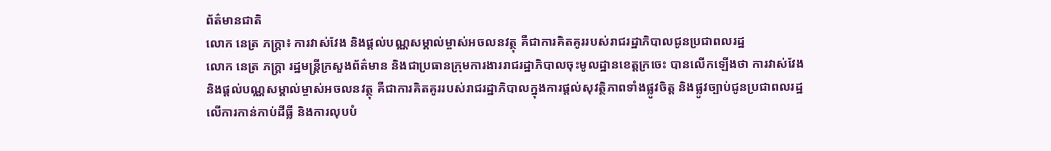ព័ត៌មានជាតិ
លោក នេត្រ ភក្ត្រា៖ ការវាស់វែង និងផ្តល់បណ្ណសម្គាល់ម្ចាស់អចលនវត្ថុ គឺជាការគិតគូររបស់រាជរដ្ឋាភិបាលជូនប្រជាពលរដ្ឋ
លោក នេត្រ ភក្ត្រា រដ្ឋមន្ត្រីក្រសួងព័ត៌មាន និងជាប្រធានក្រុមការងាររាជរដ្ឋាភិបាលចុះមូលដ្ឋានខេត្តក្រចេះ បានលើកឡើងថា ការវាស់វែង និងផ្តល់បណ្ណសម្គាល់ម្ចាស់អចលនវត្ថុ គឺជាការគិតគូររបស់រាជរដ្ឋាភិបាលក្នុងការផ្តល់សុវត្ថិភាពទាំងផ្លូវចិត្ត និងផ្លូវច្បាប់ជូនប្រជាពលរដ្ឋលើការកាន់កាប់ដីធ្លី និងការលុបបំ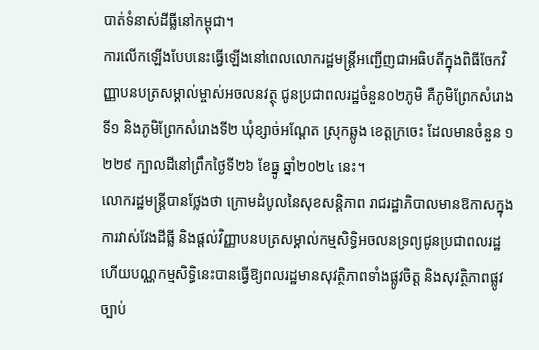បាត់ទំនាស់ដីធ្លីនៅកម្ពុជា។
ការលើកឡើងបែបនេះធ្វើឡើងនៅពេលលោករដ្ឋមន្ត្រីអញ្ជើញជាអធិបតីក្នុងពិធីចែកវិញ្ញាបនបត្រសម្គាល់ម្ចាស់អចលនវត្ថុ ជូនប្រជាពលរដ្ឋចំនួន០២ភូមិ គឺភូមិព្រែកសំរោងទី១ និងភូមិព្រែកសំរោងទី២ ឃុំខ្សាច់អណ្តែត ស្រុកឆ្លូង ខេត្តក្រចេះ ដែលមានចំនួន ១ ២២៩ ក្បាលដីនៅព្រឹកថ្ងៃទី២៦ ខែធ្នូ ឆ្នាំ២០២៤ នេះ។
លោករដ្ឋមន្ត្រីបានថ្លែងថា ក្រោមដំបូលនៃសុខសន្តិភាព រាជរដ្ឋាភិបាលមានឱកាសក្នុងការវាស់វែងដីធ្លី និងផ្តល់វិញ្ញាបនបត្រសម្គាល់កម្មសិទ្ធិអចលនទ្រព្យជូនប្រជាពលរដ្ឋ ហើយបណ្ណកម្មសិទ្ធិនេះបានធ្វើឱ្យពលរដ្ឋមានសុវត្ថិភាពទាំងផ្លូវចិត្ត និងសុវត្ថិភាពផ្លូវច្បាប់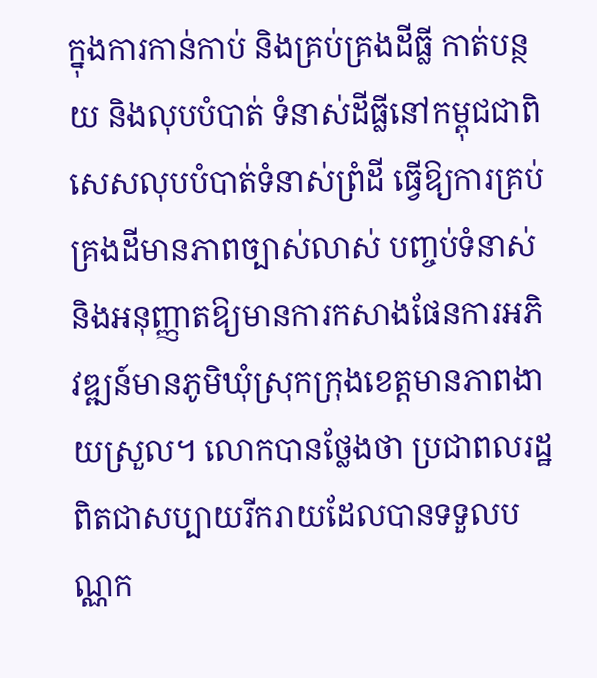ក្នុងការកាន់កាប់ និងគ្រប់គ្រងដីធ្លី កាត់បន្ថយ និងលុបបំបាត់ ទំនាស់ដីធ្លីនៅកម្ពុជជាពិសេសលុបបំបាត់ទំនាស់ព្រំដី ធ្វើឱ្យការគ្រប់គ្រងដីមានភាពច្បាស់លាស់ បញ្ចប់ទំនាស់ និងអនុញ្ញាតឱ្យមានការកសាងផែនការអភិវឌ្ឍន៍មានភូមិឃុំស្រុកក្រុងខេត្តមានភាពងាយស្រួល។ លោកបានថ្លែងថា ប្រជាពលរដ្ឋពិតជាសប្បាយរីករាយដែលបានទទួលបណ្ណក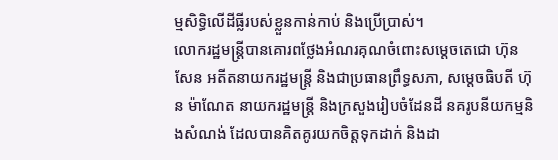ម្មសិទ្ធិលើដីធ្លីរបស់ខ្លួនកាន់កាប់ និងប្រើប្រាស់។
លោករដ្ឋមន្ត្រីបានគោរពថ្លែងអំណរគុណចំពោះសម្តេចតេជោ ហ៊ុន សែន អតីតនាយករដ្ឋមន្ត្រី និងជាប្រធានព្រឹទ្ធសភា, សម្តេចធិបតី ហ៊ុន ម៉ាណែត នាយករដ្ឋមន្ត្រី និងក្រសួងរៀបចំដែនដី នគរូបនីយកម្មនិងសំណង់ ដែលបានគិតគូរយកចិត្តទុកដាក់ និងដា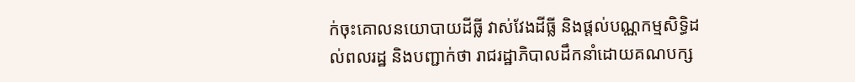ក់ចុះគោលនយោបាយដីធ្លី វាស់វែងដីធ្លី និងផ្តល់បណ្ណកម្មសិទ្ធិដល់ពលរដ្ឋ និងបញ្ជាក់ថា រាជរដ្ឋាភិបាលដឹកនាំដោយគណបក្ស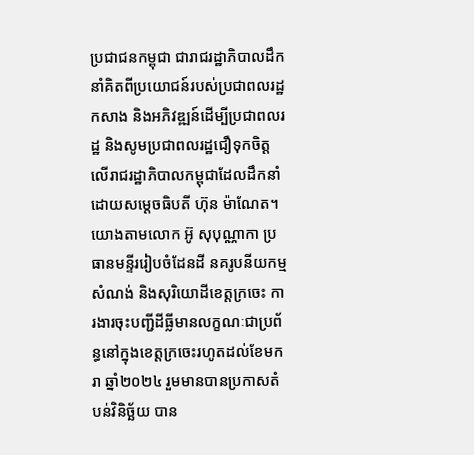ប្រជាជនកម្ពុជា ជារាជរដ្ឋាភិបាលដឹកនាំគិតពីប្រយោជន៍របស់ប្រជាពលរដ្ឋ កសាង និងអភិវឌ្ឍន៍ដើម្បីប្រជាពលរដ្ឋ និងសូមប្រជាពលរដ្ឋជឿទុកចិត្តលើរាជរដ្ឋាភិបាលកម្ពុជាដែលដឹកនាំដោយសម្តេចធិបតី ហ៊ុន ម៉ាណែត។
យោងតាមលោក អ៊ូ សុបុណ្ណាកា ប្រធានមន្ទីររៀបចំដែនដី នគរូបនីយកម្ម សំណង់ និងសុរិយោដីខេត្តក្រចេះ ការងារចុះបញ្ជីដីធ្លីមានលក្ខណៈជាប្រព័ន្ធនៅក្នុងខេត្តក្រចេះរហូតដល់ខែមករា ឆ្នាំ២០២៤ រួមមានបានប្រកាសតំបន់វិនិច្ឆ័យ បាន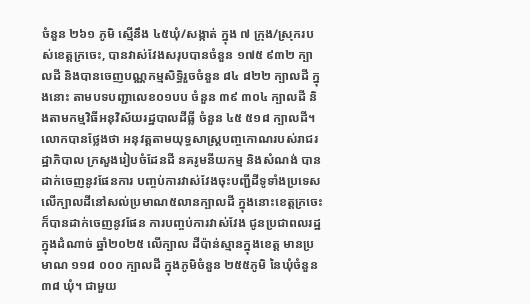ចំនួន ២៦១ ភូមិ ស្មើនឹង ៤៥ឃុំ/សង្កាត់ ក្នុង ៧ ក្រុង/ស្រុករបស់ខេត្តក្រចេះ, បានវាស់វែងសរុបបានចំនួន ១៧៥ ៩៣២ ក្បាលដី និងបានចេញបណ្ណកម្មសិទ្ធិរួចចំនួន ៨៤ ៨២២ ក្បាលដី ក្នុងនោះ តាមបទបញ្ជាលេខ០១បប ចំនួន ៣៩ ៣០៤ ក្បាលដី និងតាមកម្មវិធីអនុវិស័យរដ្ឋបាលដីធ្លី ចំនួន ៤៥ ៥១៨ ក្បាលដី។
លោកបានថ្លែងថា អនុវត្តតាមយុទ្ធសាស្ត្របញ្ចកោណរបស់រាជរដ្ឋាភិបាល ក្រសួងរៀបចំដែនដី នគរូមនីយកម្ម និងសំណង់ បានដាក់ចេញនូវផែនការ បញ្ចប់ការវាស់វែងចុះបញ្ជីដីទូទាំងប្រទេសលើក្បាលដីនៅសល់ប្រមាណ៥លានក្បាលដី ក្នុងនោះខេត្តក្រចេះ ក៏បានដាក់ចេញនូវផែន ការបញ្ចប់ការវាស់វែង ជូនប្រជាពលរដ្ឋក្នុងដំណាច់ ឆ្នាំ២០២៥ លើក្បាល ដីប៉ាន់ស្មានក្នុងខេត្ត មានប្រមាណ ១១៨ ០០០ ក្បាលដី ក្នុងភូមិចំនួន ២៥៥ភូមិ នៃឃុំចំនួន ៣៨ ឃុំ។ ជាមួយ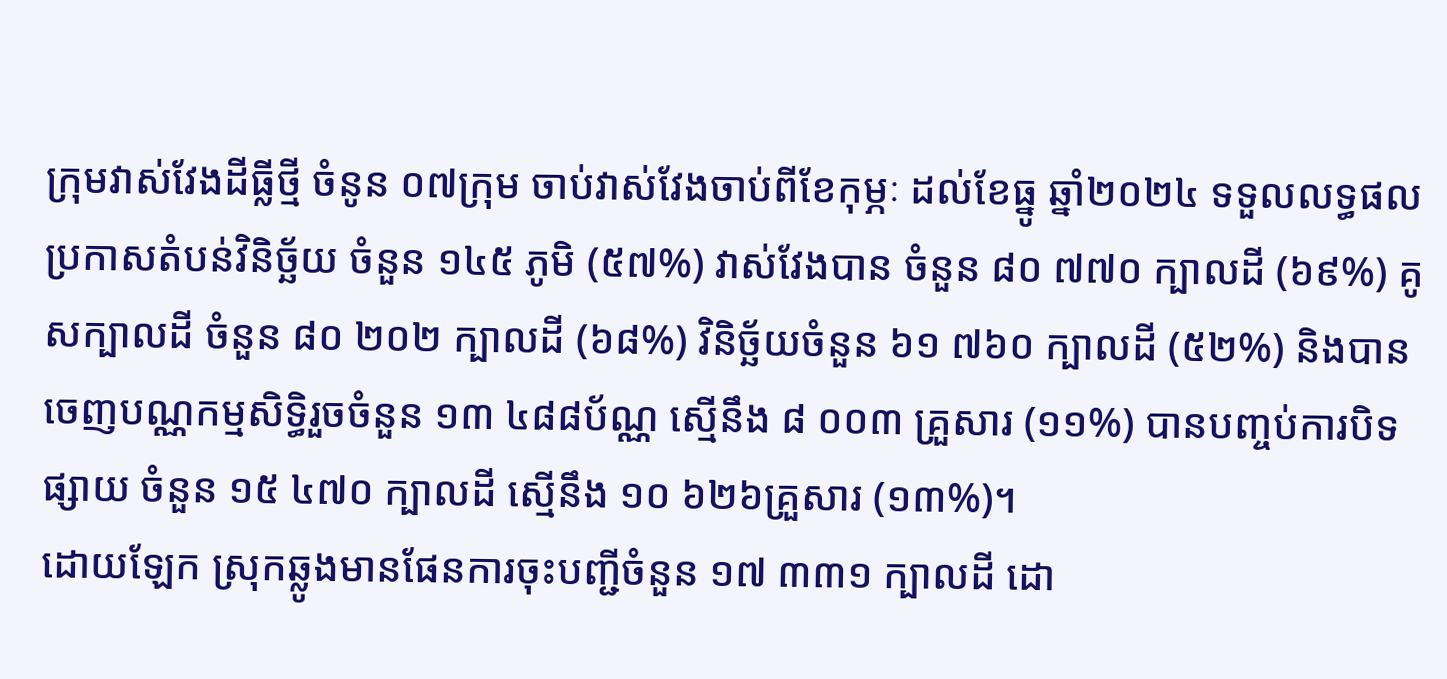ក្រុមវាស់វែងដីធ្លីថ្មី ចំនូន ០៧ក្រុម ចាប់វាស់វែងចាប់ពីខែកុម្ភៈ ដល់ខែធ្នូ ឆ្នាំ២០២៤ ទទួលលទ្ធផល ប្រកាសតំបន់វិនិច្ឆ័យ ចំនួន ១៤៥ ភូមិ (៥៧%) វាស់វែងបាន ចំនួន ៨០ ៧៧០ ក្បាលដី (៦៩%) គូសក្បាលដី ចំនួន ៨០ ២០២ ក្បាលដី (៦៨%) វិនិច្ឆ័យចំនួន ៦១ ៧៦០ ក្បាលដី (៥២%) និងបានចេញបណ្ណកម្មសិទ្ធិរួចចំនួន ១៣ ៤៨៨ប័ណ្ណ ស្មើនឹង ៨ ០០៣ គ្រួសារ (១១%) បានបញ្ចប់ការបិទផ្សាយ ចំនួន ១៥ ៤៧០ ក្បាលដី ស្មើនឹង ១០ ៦២៦គ្រួសារ (១៣%)។
ដោយឡែក ស្រុកឆ្លូងមានផែនការចុះបញ្ជីចំនួន ១៧ ៣៣១ ក្បាលដី ដោ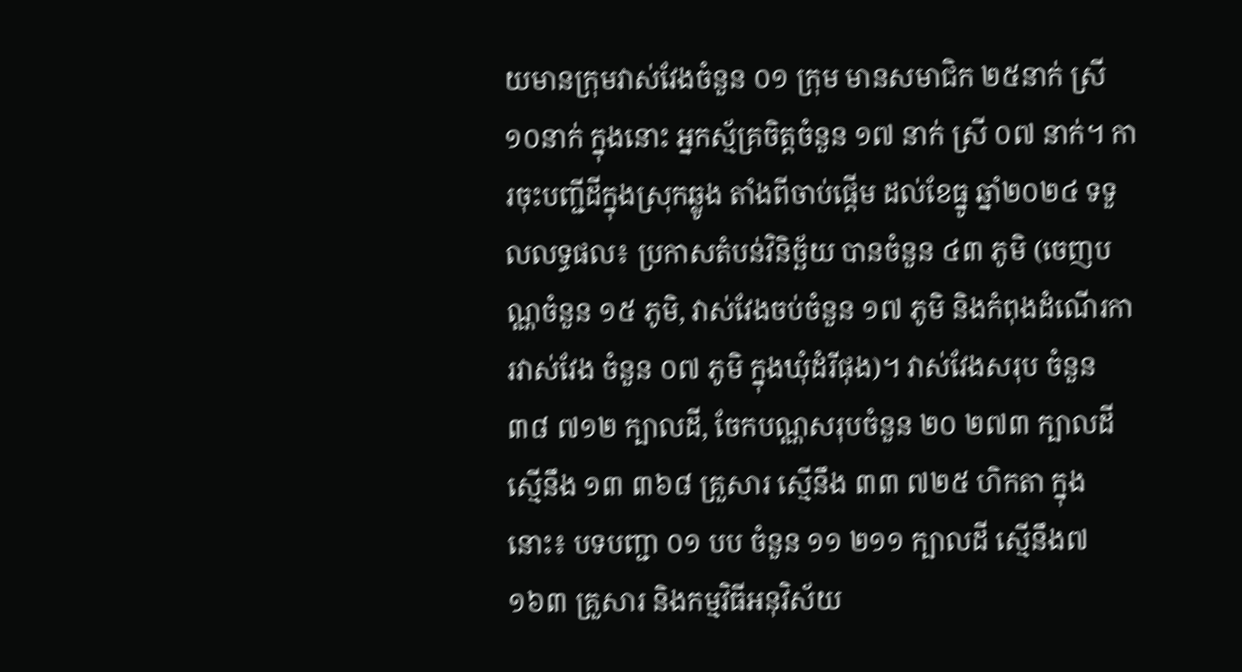យមានក្រុមវាស់វែងចំនួន ០១ ក្រុម មានសមាជិក ២៥នាក់ ស្រី១០នាក់ ក្នុងនោះ អ្នកស្ម័គ្រចិត្តចំនួន ១៧ នាក់ ស្រី ០៧ នាក់។ ការចុះបញ្ជីដីក្នុងស្រុកឆ្លូង តាំងពីចាប់ផ្តើម ដល់ខែធ្នូ ឆ្នាំ២០២៤ ទទួលលទ្ធផល៖ ប្រកាសតំបន់វិនិច្ឆ័យ បានចំនួន ៤៣ ភូមិ (ចេញបណ្ណចំនួន ១៥ ភូមិ, វាស់វែងចប់ចំនួន ១៧ ភូមិ និងកំពុងដំណើរការវាស់វែង ចំនួន ០៧ ភូមិ ក្នុងឃុំដំរីផុង)។ វាស់វែងសរុប ចំនួន ៣៨ ៧១២ ក្បាលដី, ចែកបណ្ណសរុបចំនួន ២០ ២៧៣ ក្បាលដី ស្មើនឹង ១៣ ៣៦៨ គ្រួសារ ស្មើនឹង ៣៣ ៧២៥ ហិកតា ក្នុងនោះ៖ បទបញ្ជា ០១ បប ចំនួន ១១ ២១១ ក្បាលដី ស្មើនឹង៧ ១៦៣ គ្រួសារ និងកម្មវិធីអនុវិស័យ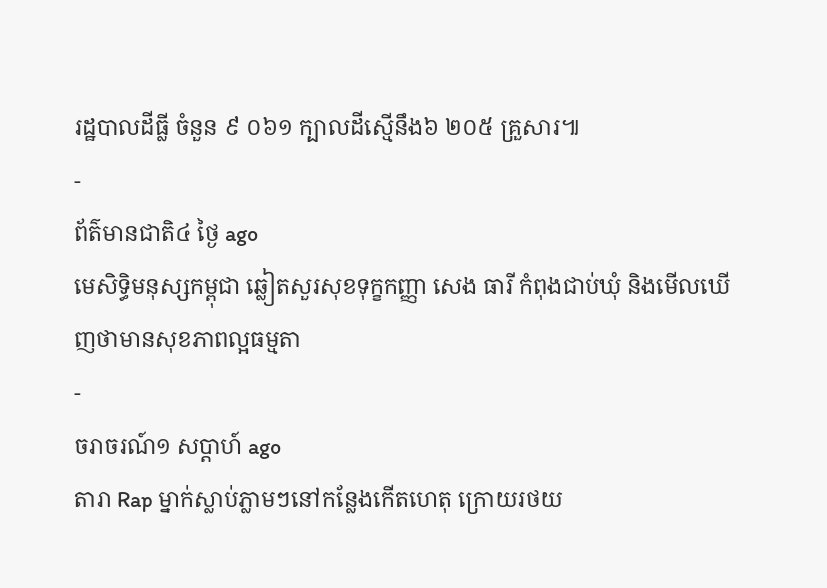រដ្ឋបាលដីធ្លី ចំនួន ៩ ០៦១ ក្បាលដីស្មើនឹង៦ ២០៥ គ្រួសារ៕
-
ព័ត៌មានជាតិ៤ ថ្ងៃ ago
មេសិទ្ធិមនុស្សកម្ពុជា ឆ្លៀតសួរសុខទុក្ខកញ្ញា សេង ធារី កំពុងជាប់ឃុំ និងមើលឃើញថាមានសុខភាពល្អធម្មតា
-
ចរាចរណ៍១ សប្តាហ៍ ago
តារា Rap ម្នាក់ស្លាប់ភ្លាមៗនៅកន្លែងកើតហេតុ ក្រោយរថយ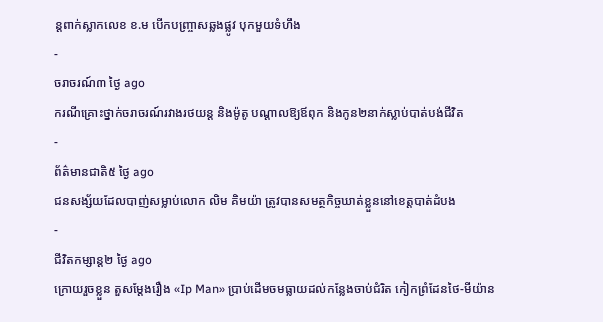ន្ដពាក់ស្លាកលេខ ខ.ម បើកបញ្ច្រាសឆ្លងផ្លូវ បុកមួយទំហឹង
-
ចរាចរណ៍៣ ថ្ងៃ ago
ករណីគ្រោះថ្នាក់ចរាចរណ៍រវាងរថយន្ត និងម៉ូតូ បណ្ដាលឱ្យឪពុក និងកូន២នាក់ស្លាប់បាត់បង់ជីវិត
-
ព័ត៌មានជាតិ៥ ថ្ងៃ ago
ជនសង្ស័យដែលបាញ់សម្លាប់លោក លិម គិមយ៉ា ត្រូវបានសមត្ថកិច្ចឃាត់ខ្លួននៅខេត្តបាត់ដំបង
-
ជីវិតកម្សាន្ដ២ ថ្ងៃ ago
ក្រោយរួចខ្លួន តួសម្ដែងរឿង «Ip Man» ប្រាប់ដើមចមធ្លាយដល់កន្លែងចាប់ជំរិត កៀកព្រំដែនថៃ-មីយ៉ាន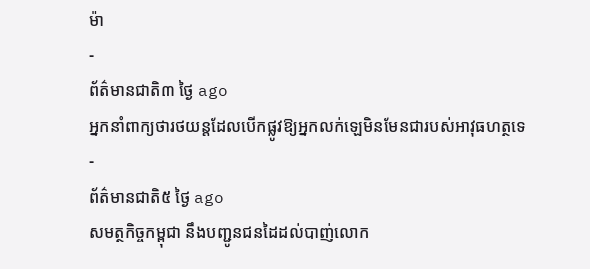ម៉ា
-
ព័ត៌មានជាតិ៣ ថ្ងៃ ago
អ្នកនាំពាក្យថារថយន្តដែលបើកផ្លូវឱ្យអ្នកលក់ឡេមិនមែនជារបស់អាវុធហត្ថទេ
-
ព័ត៌មានជាតិ៥ ថ្ងៃ ago
សមត្ថកិច្ចកម្ពុជា នឹងបញ្ជូនជនដៃដល់បាញ់លោក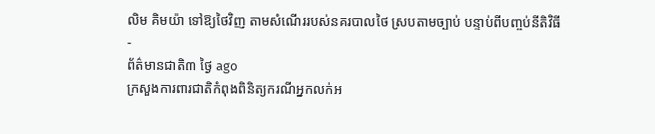លិម គិមយ៉ា ទៅឱ្យថៃវិញ តាមសំណើររបស់នគរបាលថៃ ស្របតាមច្បាប់ បន្ទាប់ពីបញ្ចប់នីតិវិធី
-
ព័ត៌មានជាតិ៣ ថ្ងៃ ago
ក្រសួងការពារជាតិកំពុងពិនិត្យករណីអ្នកលក់អ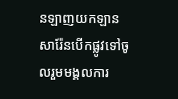នឡាញយកឡានសារ៉ែនបើកផ្លូវទៅចូលរួមមង្គលការ